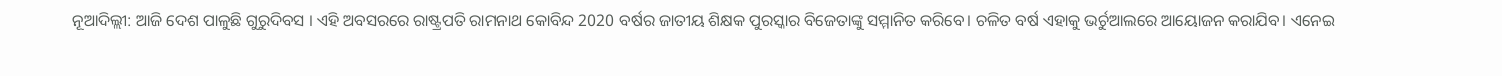ନୂଆଦିଲ୍ଲୀ: ଆଜି ଦେଶ ପାଳୁଛି ଗୁରୁଦିବସ । ଏହି ଅବସରରେ ରାଷ୍ଟ୍ରପତି ରାମନାଥ କୋବିନ୍ଦ 2020 ବର୍ଷର ଜାତୀୟ ଶିକ୍ଷକ ପୁରସ୍କାର ବିଜେତାଙ୍କୁ ସମ୍ମାନିତ କରିବେ। ଚଳିତ ବର୍ଷ ଏହାକୁ ଭର୍ଚୁଆଲରେ ଆୟୋଜନ କରାଯିବ। ଏନେଇ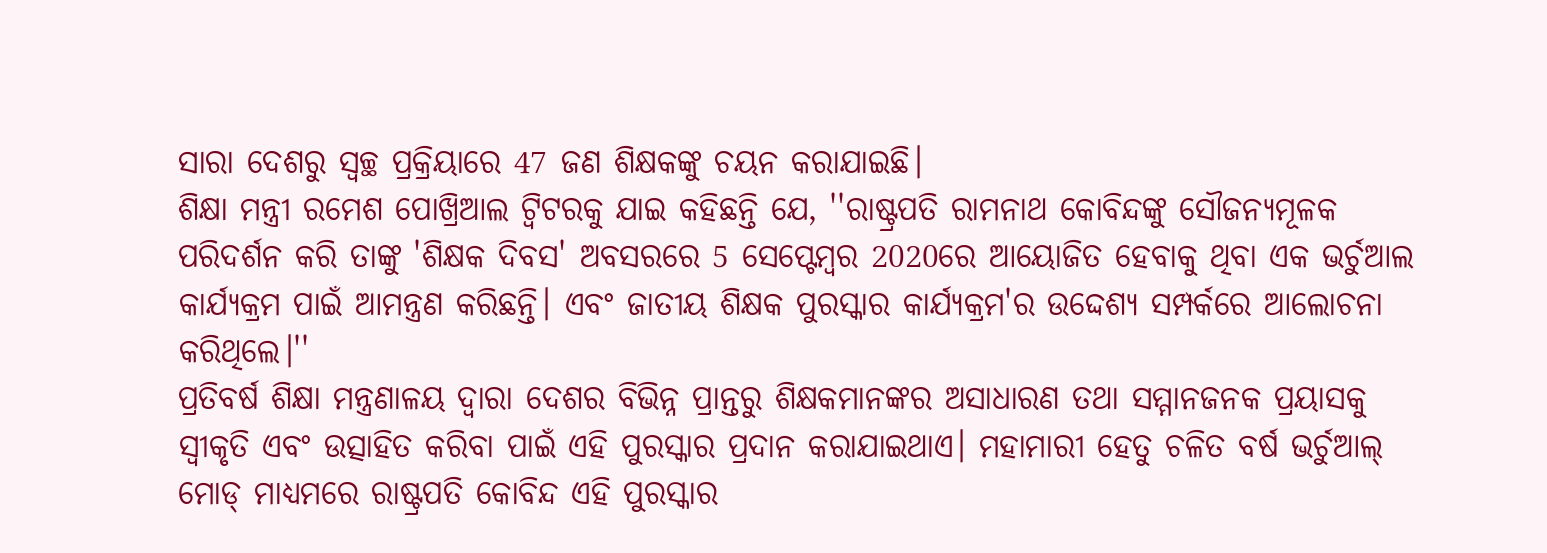ସାରା ଦେଶରୁ ସ୍ବଚ୍ଛ ପ୍ରକ୍ରିୟାରେ 47 ଜଣ ଶିକ୍ଷକଙ୍କୁ ଚୟନ କରାଯାଇଛି।
ଶିକ୍ଷା ମନ୍ତ୍ରୀ ରମେଶ ପୋଖ୍ରିଆଲ ଟ୍ୱିଟରକୁ ଯାଇ କହିଛନ୍ତି ଯେ, ''ରାଷ୍ଟ୍ରପତି ରାମନାଥ କୋବିନ୍ଦଙ୍କୁ ସୌଜନ୍ୟମୂଳକ ପରିଦର୍ଶନ କରି ତାଙ୍କୁ 'ଶିକ୍ଷକ ଦିବସ' ଅବସରରେ 5 ସେପ୍ଟେମ୍ବର 2020ରେ ଆୟୋଜିତ ହେବାକୁ ଥିବା ଏକ ଭର୍ଚୁଆଲ କାର୍ଯ୍ୟକ୍ରମ ପାଇଁ ଆମନ୍ତ୍ରଣ କରିଛନ୍ତି। ଏବଂ ଜାତୀୟ ଶିକ୍ଷକ ପୁରସ୍କାର କାର୍ଯ୍ୟକ୍ରମ'ର ଉଦ୍ଦେଶ୍ୟ ସମ୍ପର୍କରେ ଆଲୋଚନା କରିଥିଲେ।''
ପ୍ରତିବର୍ଷ ଶିକ୍ଷା ମନ୍ତ୍ରଣାଳୟ ଦ୍ୱାରା ଦେଶର ବିଭିନ୍ନ ପ୍ରାନ୍ତରୁ ଶିକ୍ଷକମାନଙ୍କର ଅସାଧାରଣ ତଥା ସମ୍ମାନଜନକ ପ୍ରୟାସକୁ ସ୍ୱୀକୃତି ଏବଂ ଉତ୍ସାହିତ କରିବା ପାଇଁ ଏହି ପୁରସ୍କାର ପ୍ରଦାନ କରାଯାଇଥାଏ। ମହାମାରୀ ହେତୁ ଚଳିତ ବର୍ଷ ଭର୍ଚୁଆଲ୍ ମୋଡ୍ ମାଧ୍ୟମରେ ରାଷ୍ଟ୍ରପତି କୋବିନ୍ଦ ଏହି ପୁରସ୍କାର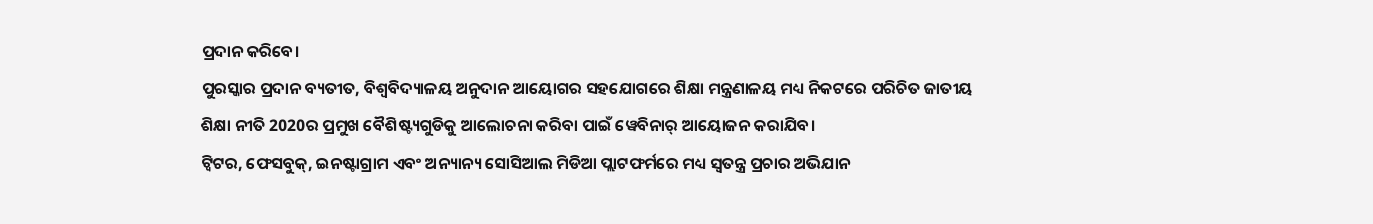ପ୍ରଦାନ କରିବେ।
ପୁରସ୍କାର ପ୍ରଦାନ ବ୍ୟତୀତ, ବିଶ୍ୱବିଦ୍ୟାଳୟ ଅନୁଦାନ ଆୟୋଗର ସହଯୋଗରେ ଶିକ୍ଷା ମନ୍ତ୍ରଣାଳୟ ମଧ୍ୟ ନିକଟରେ ପରିଚିତ ଜାତୀୟ ଶିକ୍ଷା ନୀତି 2020ର ପ୍ରମୁଖ ବୈଶିଷ୍ଟ୍ୟଗୁଡିକୁ ଆଲୋଚନା କରିବା ପାଇଁ ୱେବିନାର୍ ଆୟୋଜନ କରାଯିବ।
ଟ୍ୱିଟର, ଫେସବୁକ୍, ଇନଷ୍ଟାଗ୍ରାମ ଏବଂ ଅନ୍ୟାନ୍ୟ ସୋସିଆଲ ମିଡିଆ ପ୍ଲାଟଫର୍ମରେ ମଧ୍ୟ ସ୍ୱତନ୍ତ୍ର ପ୍ରଚାର ଅଭିଯାନ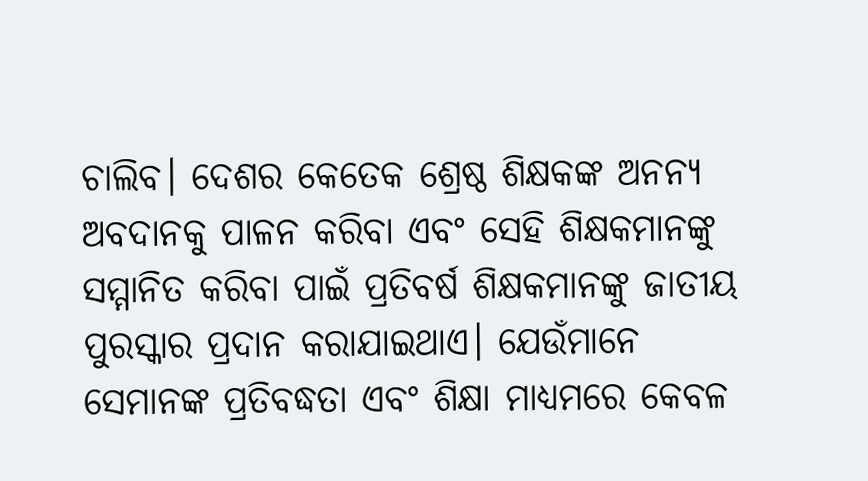ଚାଲିବ। ଦେଶର କେତେକ ଶ୍ରେଷ୍ଠ ଶିକ୍ଷକଙ୍କ ଅନନ୍ୟ ଅବଦାନକୁ ପାଳନ କରିବା ଏବଂ ସେହି ଶିକ୍ଷକମାନଙ୍କୁ ସମ୍ମାନିତ କରିବା ପାଇଁ ପ୍ରତିବର୍ଷ ଶିକ୍ଷକମାନଙ୍କୁ ଜାତୀୟ ପୁରସ୍କାର ପ୍ରଦାନ କରାଯାଇଥାଏ। ଯେଉଁମାନେ ସେମାନଙ୍କ ପ୍ରତିବଦ୍ଧତା ଏବଂ ଶିକ୍ଷା ମାଧ୍ୟମରେ କେବଳ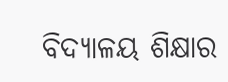ବିଦ୍ୟାଳୟ ଶିକ୍ଷାର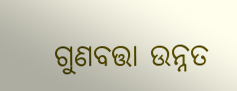ଗୁଣବତ୍ତା ଉନ୍ନତ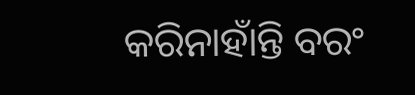କରିନାହାଁନ୍ତି ବରଂ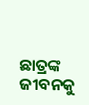ଛାତ୍ରଙ୍କ ଜୀବନକୁ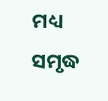ମଧ୍ୟ ସମୃଦ୍ଧ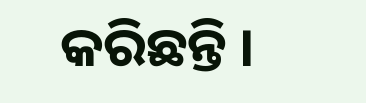କରିଛନ୍ତି ।